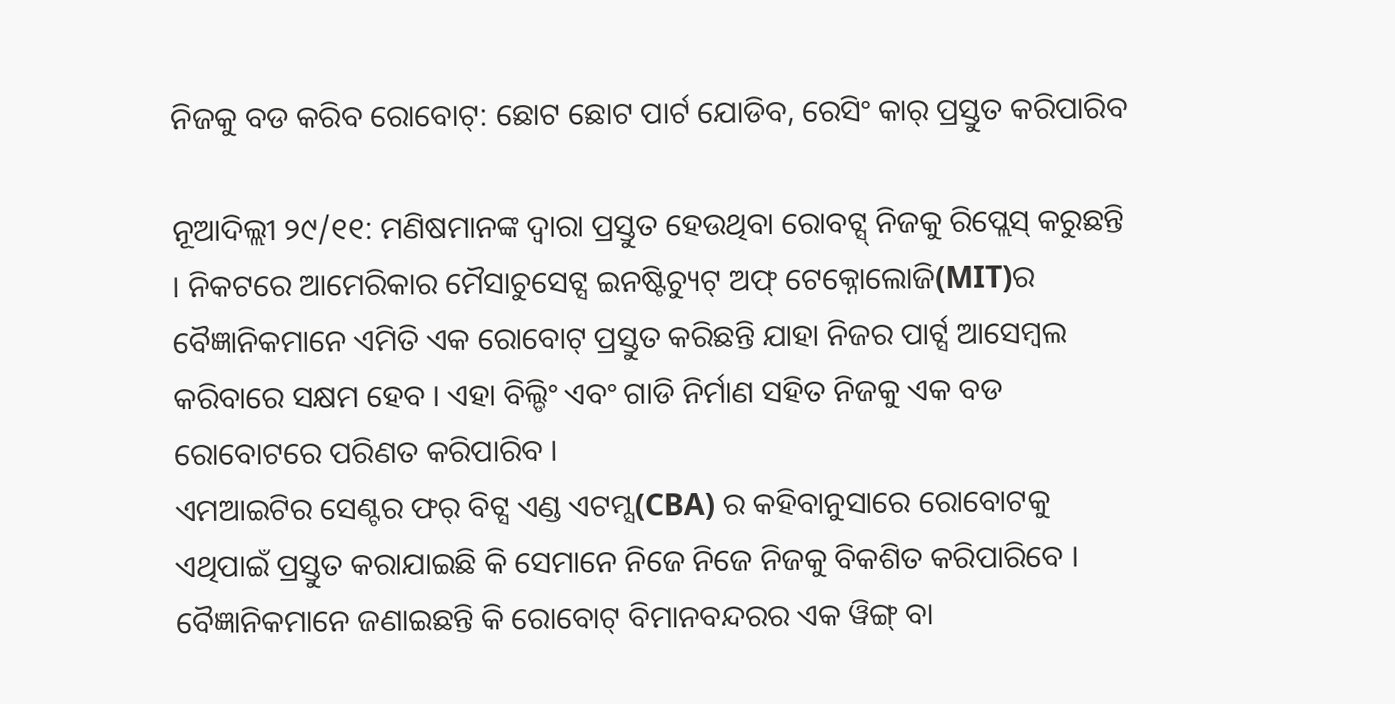ନିଜକୁ ବଡ କରିବ ରୋବୋଟ୍: ଛୋଟ ଛୋଟ ପାର୍ଟ ଯୋଡିବ, ରେସିଂ କାର୍ ପ୍ରସ୍ତୁତ କରିପାରିବ

ନୂଆଦିଲ୍ଲୀ ୨୯/୧୧: ମଣିଷମାନଙ୍କ ଦ୍ୱାରା ପ୍ରସ୍ତୁତ ହେଉଥିବା ରୋବଟ୍ସ୍ ନିଜକୁ ରିପ୍ଲେସ୍ କରୁଛନ୍ତି । ନିକଟରେ ଆମେରିକାର ମୈସାଚୁସେଟ୍ସ ଇନଷ୍ଟିଚ୍ୟୁଟ୍ ଅଫ୍ ଟେକ୍ନୋଲୋଜି(MIT)ର ବୈଜ୍ଞାନିକମାନେ ଏମିତି ଏକ ରୋବୋଟ୍ ପ୍ରସ୍ତୁତ କରିଛନ୍ତି ଯାହା ନିଜର ପାର୍ଟ୍ସ ଆସେମ୍ବଲ କରିବାରେ ସକ୍ଷମ ହେବ । ଏହା ବିଲ୍ଡିଂ ଏବଂ ଗାଡି ନିର୍ମାଣ ସହିତ ନିଜକୁ ଏକ ବଡ ରୋବୋଟରେ ପରିଣତ କରିପାରିବ ।
ଏମଆଇଟିର ସେଣ୍ଟର ଫର୍ ବିଟ୍ସ ଏଣ୍ଡ ଏଟମ୍ସ(CBA) ର କହିବାନୁସାରେ ରୋବୋଟକୁ ଏଥିପାଇଁ ପ୍ରସ୍ତୁତ କରାଯାଇଛି କି ସେମାନେ ନିଜେ ନିଜେ ନିଜକୁ ବିକଶିତ କରିପାରିବେ । ବୈଜ୍ଞାନିକମାନେ ଜଣାଇଛନ୍ତି କି ରୋବୋଟ୍ ବିମାନବନ୍ଦରର ଏକ ୱିଙ୍ଗ୍ ବା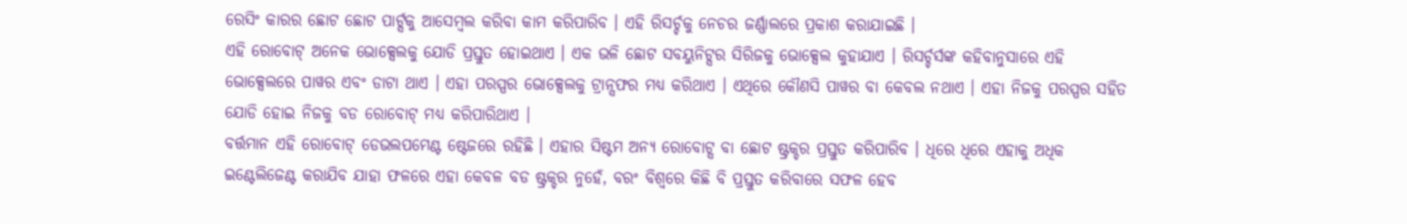ରେସିଂ କାରର ଛୋଟ ଛୋଟ ପାର୍ଟ୍ସକୁ ଆସେମ୍ବଲ କରିବା କାମ କରିପାରିବ । ଏହି ରିସର୍ଚ୍ଚକୁ ନେଚର ଜର୍ଣ୍ଣାଲରେ ପ୍ରକାଶ କରାଯାଇଛି ।
ଏହି ରୋବୋଟ୍ ଅନେକ ଭୋକ୍ସେଲକୁ ଯୋଡି ପ୍ରସ୍ତୁତ ହୋଇଥାଏ । ଏକ ଭଳି ଛୋଟ ସବୟୁନିଟ୍ସର ସିରିଜକୁ ଭୋକ୍ସେଲ କୁହାଯାଏ । ରିସର୍ଚ୍ଚର୍ସଙ୍କ କହିବାନୁସାରେ ଏହି ଭୋକ୍ସେଲରେ ପାୱର ଏବଂ ଡାଟା ଥାଏ । ଏହା ପରସ୍ପର ଭୋକ୍ସେଲକୁ ଟ୍ରାନ୍ସଫର ମଧ୍ୟ କରିଥାଏ । ଏଥିରେ କୌଣସି ପାୱର ବା କେବଲ ନଥାଏ । ଏହା ନିଜକୁ ପରସ୍ପର ସହିତ ଯୋଡି ହୋଇ ନିଜକୁ ବଡ ରୋବୋଟ୍ ମଧ୍ୟ କରିପାରିଥାଏ ।
ବର୍ତ୍ତମାନ ଏହି ରୋବୋଟ୍ ଡେଭଲପମେଣ୍ଟ ଷ୍ଟେଜରେ ରହିଛି । ଏହାର ସିଷ୍ଟମ ଅନ୍ୟ ରୋବୋଟ୍ସ ବା ଛୋଟ ଷ୍ଟ୍ରକ୍ଚର ପ୍ରସ୍ତୁତ କରିପାରିବ । ଧିରେ ଧିରେ ଏହାକୁ ଅଧିକ ଇଣ୍ଟେଲିଜେଣ୍ଟ କରାଯିବ ଯାହା ଫଳରେ ଏହା କେବଳ ବଡ ଷ୍ଟ୍ରକ୍ଚର ନୁହେଁ, ବରଂ ବିଶ୍ୱରେ କିଛି ବି ପ୍ରସ୍ତୁତ କରିବାରେ ସଫଳ ହେବ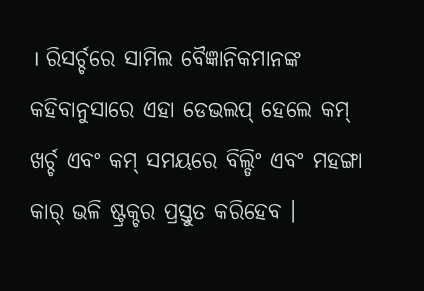। ରିସର୍ଚ୍ଚରେ ସାମିଲ ବୈଜ୍ଞାନିକମାନଙ୍କ କହିବାନୁସାରେ ଏହା ଡେଭଲପ୍ ହେଲେ କମ୍ ଖର୍ଚ୍ଚ ଏବଂ କମ୍ ସମୟରେ ବିଲ୍ଡିଂ ଏବଂ ମହଙ୍ଗା କାର୍ ଭଳି ଷ୍ଟ୍ରକ୍ଚର ପ୍ରସ୍ତୁତ କରିହେବ ।